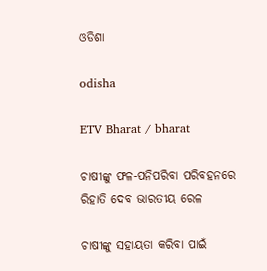ଓଡିଶା

odisha

ETV Bharat / bharat

ଚାଷୀଙ୍କୁ ଫଳ-ପନିପରିବା ପରିବହନରେ ରିହାତି ଦେବ ଭାରତୀୟ ରେଳ

ଚାଷୀଙ୍କୁ ସହାୟତା କରିବା ପାଇଁ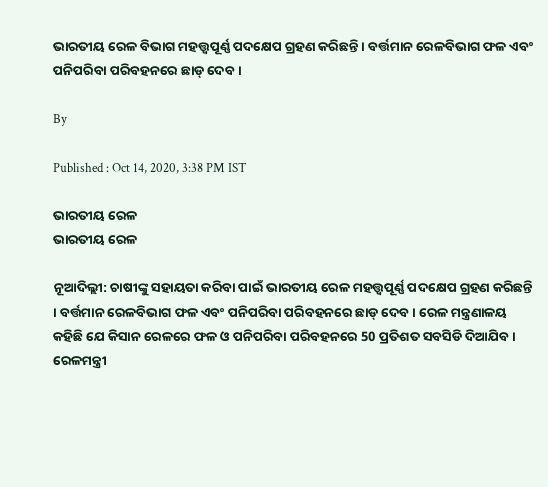ଭାରତୀୟ ରେଳ ବିଭାଗ ମହତ୍ତ୍ବପୂର୍ଣ୍ଣ ପଦକ୍ଷେପ ଗ୍ରହଣ କରିଛନ୍ତି । ବର୍ତ୍ତମାନ ରେଳବିଭାଗ ଫଳ ଏବଂ ପନିପରିବା ପରିବହନରେ ଛାଡ୍ ଦେବ ।

By

Published : Oct 14, 2020, 3:38 PM IST

ଭାରତୀୟ ରେଳ
ଭାରତୀୟ ରେଳ

ନୂଆଦିଲ୍ଲୀ: ଚାଷୀଙ୍କୁ ସହାୟତା କରିବା ପାଇଁ ଭାରତୀୟ ରେଳ ମହତ୍ତ୍ବପୂର୍ଣ୍ଣ ପଦକ୍ଷେପ ଗ୍ରହଣ କରିଛନ୍ତି । ବର୍ତ୍ତମାନ ରେଳବିଭାଗ ଫଳ ଏବଂ ପନିପରିବା ପରିବହନରେ ଛାଡ୍ ଦେବ । ରେଳ ମନ୍ତ୍ରଣାଳୟ କହିଛି ଯେ କିସାନ ରେଳରେ ଫଳ ଓ ପନିପରିବା ପରିବହନରେ 50 ପ୍ରତିଶତ ସବସିଡି ଦିଆଯିବ। ରେଳମନ୍ତ୍ରୀ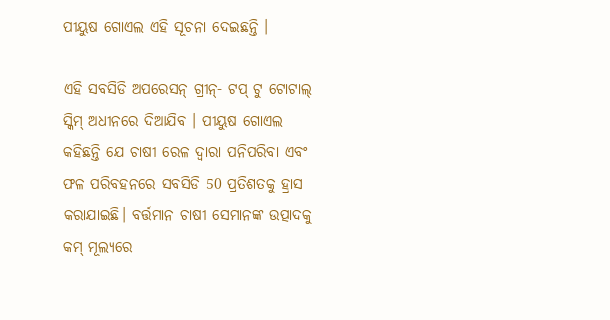ପୀୟୁଷ ଗୋଏଲ ଏହି ସୂଚନା ଦେଇଛନ୍ତି ।

ଏହି ସବସିଡି ଅପରେସନ୍ ଗ୍ରୀନ୍- ଟପ୍ ଟୁ ଟୋଟାଲ୍ ସ୍କିମ୍ ଅଧୀନରେ ଦିଆଯିବ । ପୀୟୁଷ ଗୋଏଲ କହିଛନ୍ତି ଯେ ଚାଷୀ ରେଳ ଦ୍ବାରା ପନିପରିବା ଏବଂ ଫଳ ପରିବହନରେ ସବସିଡି 50 ପ୍ରତିଶତକୁ ହ୍ରାସ କରାଯାଇଛି। ବର୍ତ୍ତମାନ ଚାଷୀ ସେମାନଙ୍କ ଉତ୍ପାଦକୁ କମ୍ ମୂଲ୍ୟରେ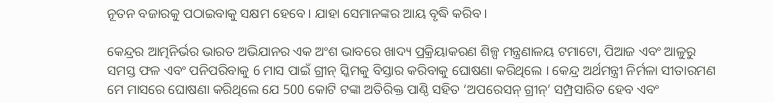ନୂତନ ବଜାରକୁ ପଠାଇବାକୁ ସକ୍ଷମ ହେବେ । ଯାହା ସେମାନଙ୍କର ଆୟ ବୃଦ୍ଧି କରିବ ।

କେନ୍ଦ୍ରର ଆତ୍ମନିର୍ଭର ଭାରତ ଅଭିଯାନର ଏକ ଅଂଶ ଭାବରେ ଖାଦ୍ୟ ପ୍ରକ୍ରିୟାକରଣ ଶିଳ୍ପ ମନ୍ତ୍ରଣାଳୟ ଟମାଟୋ, ପିଆଜ ଏବଂ ଆଳୁରୁ ସମସ୍ତ ଫଳ ଏବଂ ପନିପରିବାକୁ 6 ମାସ ପାଇଁ ଗ୍ରୀନ୍ ସ୍କିମକୁ ବିସ୍ତାର କରିବାକୁ ଘୋଷଣା କରିଥିଲେ । କେନ୍ଦ୍ର ଅର୍ଥମନ୍ତ୍ରୀ ନିର୍ମଳା ସୀତାରମଣ ମେ ମାସରେ ଘୋଷଣା କରିଥିଲେ ଯେ 500 କୋଟି ଟଙ୍କା ଅତିରିକ୍ତ ପାଣ୍ଠି ସହିତ ‘ଅପରେସନ୍ ଗ୍ରୀନ୍’ ସମ୍ପ୍ରସାରିତ ହେବ ଏବଂ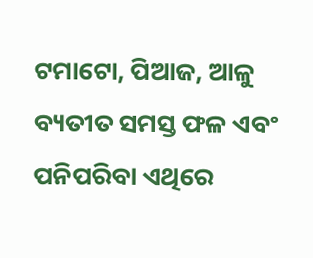ଟମାଟୋ, ପିଆଜ, ଆଳୁ ବ୍ୟତୀତ ସମସ୍ତ ଫଳ ଏବଂ ପନିପରିବା ଏଥିରେ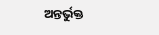ଅନ୍ତର୍ଭୁକ୍ତ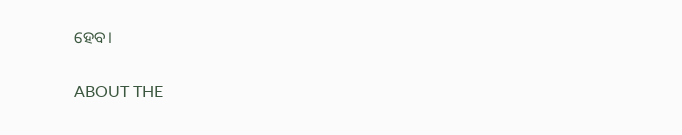ହେବ।

ABOUT THE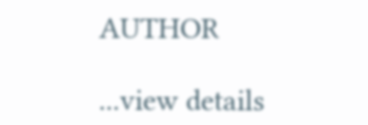AUTHOR

...view details